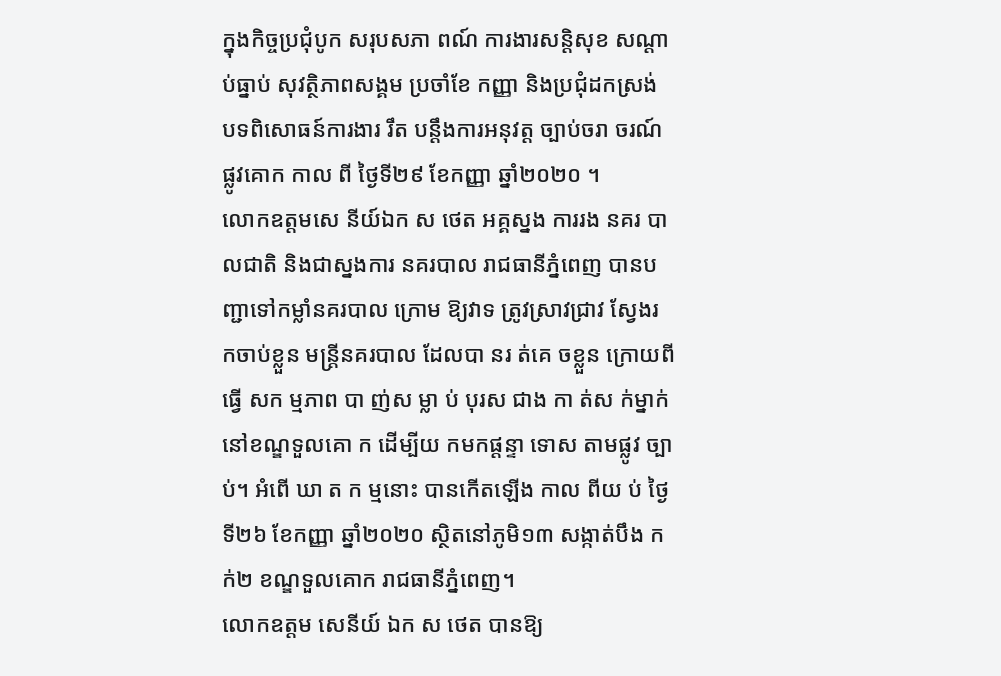ក្នុងកិច្ចប្រជុំបូក សរុបសភា ពណ៍ ការងារសន្តិសុខ សណ្តាប់ធ្នាប់ សុវត្ថិភាពសង្គម ប្រចាំខែ កញ្ញា និងប្រជុំដកស្រង់ បទពិសោធន៍ការងារ រឹត បន្តឹងការអនុវត្ត ច្បាប់ចរា ចរណ៍ផ្លូវគោក កាល ពី ថ្ងៃទី២៩ ខែកញ្ញា ឆ្នាំ២០២០ ។
លោកឧត្តមសេ នីយ៍ឯក ស ថេត អគ្គស្នង ការរង នគរ បាលជាតិ និងជាស្នងការ នគរបាល រាជធានីភ្នំពេញ បានប ញ្ជាទៅកម្លាំនគរបាល ក្រោម ឱ្យវាទ ត្រូវស្រាវជ្រាវ ស្វែងរ កចាប់ខ្លួន មន្ត្រីនគរបាល ដែលបា នរ ត់គេ ចខ្លួន ក្រោយពី ធ្វើ សក ម្មភាព បា ញ់ស ម្លា ប់ បុរស ជាង កា ត់ស ក់ម្នាក់ នៅខណ្ឌទួលគោ ក ដើម្បីយ កមកផ្តន្ទា ទោស តាមផ្លូវ ច្បាប់។ អំពើ ឃា ត ក ម្មនោះ បានកើតឡើង កាល ពីយ ប់ ថ្ងៃទី២៦ ខែកញ្ញា ឆ្នាំ២០២០ ស្ថិតនៅភូមិ១៣ សង្កាត់បឹង កក់២ ខណ្ឌទួលគោក រាជធានីភ្នំពេញ។
លោកឧត្តម សេនីយ៍ ឯក ស ថេត បានឱ្យ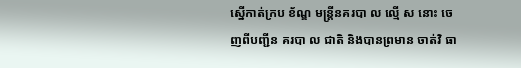ស្នើកាត់ក្រប ខ័ណ្ឌ មន្ត្រីនគរបា ល ល្មើ ស នោះ ចេញពីបញ្ជីន គរបា ល ជាតិ និងបានព្រមាន ចាត់វិ ធា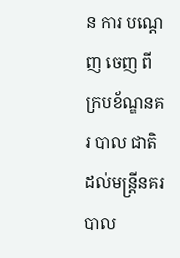ន ការ បណ្តេញ ចេញ ពី ក្របខ័ណ្ឌនគរ បាល ជាតិ ដល់មន្ត្រីនគរ បាល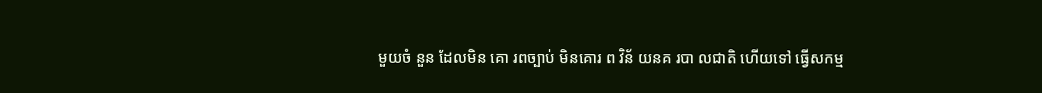មួយចំ នួន ដែលមិន គោ រពច្បាប់ មិនគោរ ព វិន័ យនគ របា លជាតិ ហើយទៅ ធ្វើសកម្ម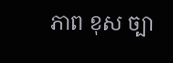ភាព ខុស ច្បា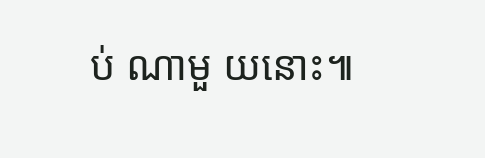ប់ ណាមួ យនោះ៕